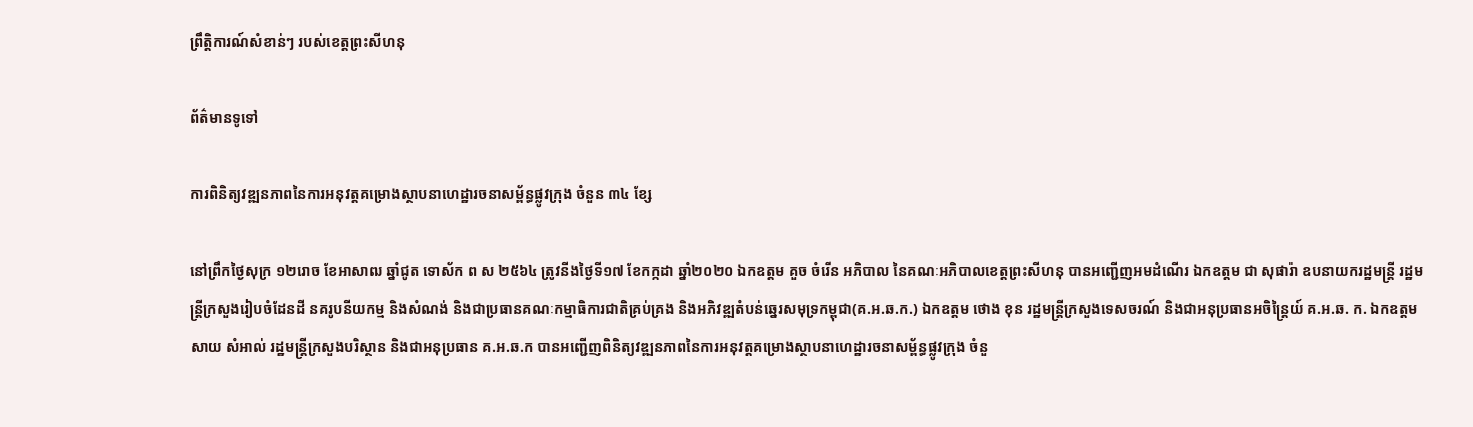ព្រឹត្តិការណ៍សំខាន់ៗ របស់ខេត្តព្រះសីហនុ

ព័ត៌មានទូទៅ

ការពិនិត្យវឌ្ឍនភាពនៃការអនុវត្តគម្រោងស្ថាបនាហេដ្ឋារចនាសម្ព័ន្ធផ្លូវក្រុង ចំនួន ៣៤ ខ្សែ

នៅព្រឹកថ្ងៃសុក្រ ១២រោច ខែអាសាឍ ឆ្នាំជូត ទោស័ក ព ស ២៥៦៤ ត្រូវនីងថ្ងៃទី១៧ ខែកក្កដា ឆ្នាំ២០២០ ឯកឧត្តម គួច ចំរើន អភិបាល នៃគណៈអភិបាលខេត្តព្រះសីហនុ បានអញ្ជើញអមដំណើរ ឯកឧត្តម ជា សុផារ៉ា ឧបនាយករដ្ឋមន្ត្រី រដ្ឋមន្ត្រីក្រសួងរៀបចំដែនដី នគរូបនីយកម្ម និងសំណង់ និងជាប្រធានគណៈកម្មាធិការជាតិគ្រប់គ្រង និងអភិវឌ្ឍតំបន់ឆ្នេរសមុទ្រកម្ពុជា(គ.អ.ឆ.ក.) ឯកឧត្តម ថោង ខុន រដ្ឋមន្ត្រីក្រសួងទេសចរណ៍ និងជាអនុប្រធានអចិន្ត្រៃយ៍ គ.អ.ឆ. ក. ឯកឧត្តម សាយ សំអាល់ រដ្ឋមន្ត្រីក្រសួងបរិស្ថាន និងជាអនុប្រធាន គ.អ.ឆ.ក បានអញ្ជើញពិនិត្យវឌ្ឍនភាពនៃការអនុវត្តគម្រោងស្ថាបនាហេដ្ឋារចនាសម្ព័ន្ធផ្លូវក្រុង ចំនួ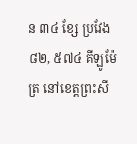ន ៣៤ ខ្សែ ប្រវែង ៨២, ៥៧៤ គីឡូម៉ែត្រ នៅខេត្តព្រះសី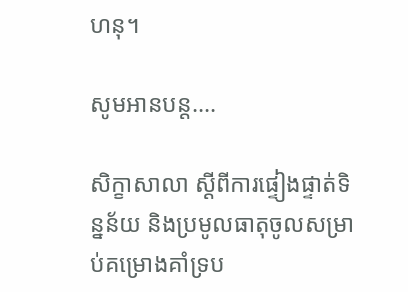ហនុ។

សូមអានបន្ត....

សិក្ខាសាលា ស្ដីពីការផ្ទៀងផ្ទាត់ទិន្នន័យ និងប្រមូលធាតុចូលសម្រាប់គម្រោងគាំទ្រប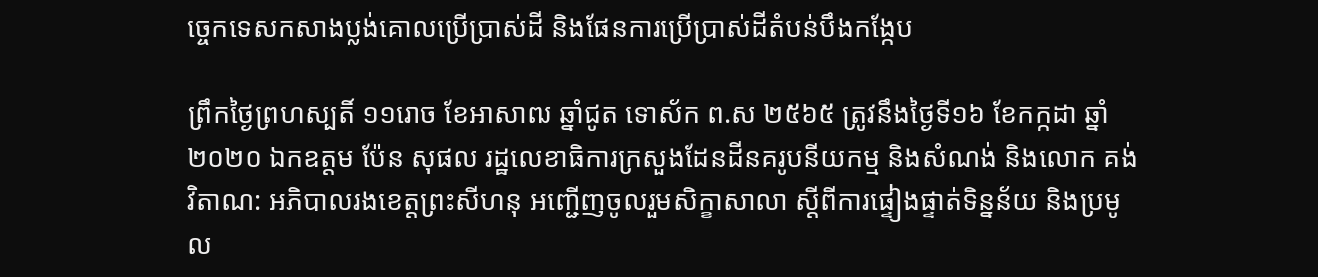ច្ចេកទេសកសាងប្លង់គោលប្រើប្រាស់ដី និងផែនការប្រើប្រាស់ដីតំបន់បឹងកង្កែប

ព្រឹកថ្ងៃព្រហស្បតិ៍ ១១រោច ខែអាសាឍ ឆ្នាំជូត ទោស័ក ព.ស ២៥៦៥ ត្រូវនឹងថ្ងៃទី១៦ ខែកក្កដា ឆ្នាំ២០២០ ឯកឧត្តម ប៉ែន សុផល រដ្ឋលេខាធិការក្រសួងដែនដីនគរូបនីយកម្ម និងសំណង់ និងលោក គង់ វិតាណ: អភិបាលរងខេត្តព្រះសីហនុ អញ្ជើញចូលរួមសិក្ខាសាលា ស្ដីពីការផ្ទៀងផ្ទាត់ទិន្នន័យ និងប្រមូល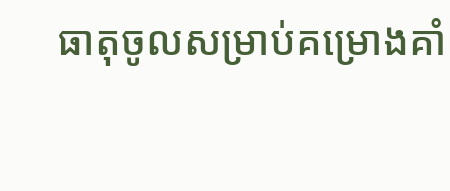ធាតុចូលសម្រាប់គម្រោងគាំ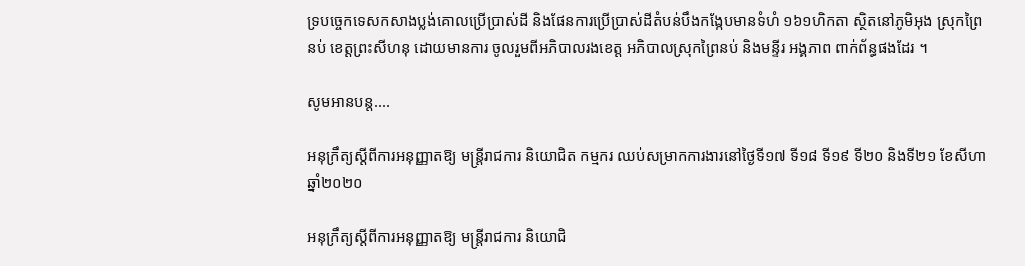ទ្របច្ចេកទេសកសាងប្លង់គោលប្រើប្រាស់ដី និងផែនការប្រើប្រាស់ដីតំបន់បឹងកង្កែបមានទំហំ ១៦១ហិកតា ស្ថិតនៅភូមិអុង ស្រុកព្រៃនប់ ខេត្តព្រះសីហនុ ដោយមានការ ចូលរួមពីអភិបាលរងខេត្ត អភិបាលស្រុកព្រៃនប់ និងមន្ទីរ អង្គភាព ពាក់ព័ន្ធផងដែរ ។

សូមអានបន្ត....

អនុក្រឹត្យស្ដីពីការអនុញ្ញាតឱ្យ មន្រ្ដីរាជការ និយោជិត កម្មករ ឈប់សម្រាកការងារនៅថ្ងៃទី១៧ ទី១៨ ទី១៩ ទី២០ និងទី២១ ខែសីហា ឆ្នាំ២០២០

អនុក្រឹត្យស្ដីពីការអនុញ្ញាតឱ្យ មន្រ្ដីរាជការ និយោជិ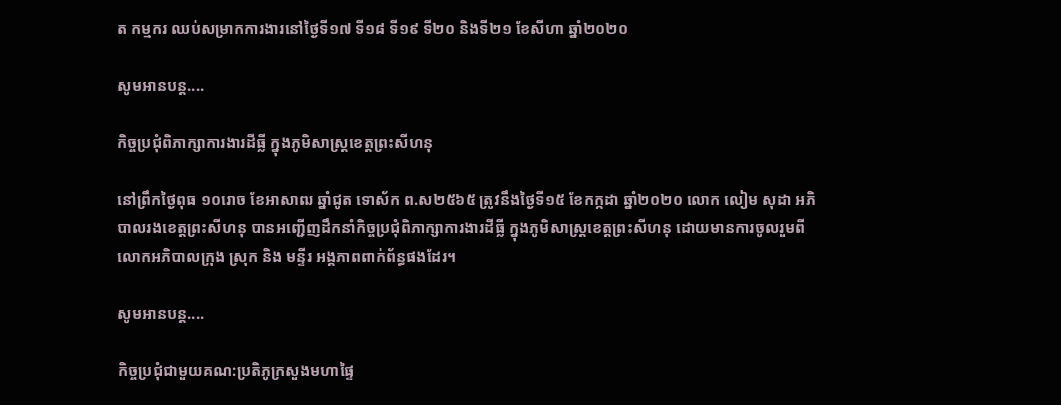ត កម្មករ ឈប់សម្រាកការងារនៅថ្ងៃទី១៧ ទី១៨ ទី១៩ ទី២០ និងទី២១ ខែសីហា ឆ្នាំ២០២០

សូមអានបន្ត....

កិច្ចប្រជុំពិភាក្សាការងារដីធ្លី ក្នុងភូមិសាស្ត្រខេត្តព្រះសីហនុ

នៅព្រឹកថ្ងៃពុធ ១០រោច ខែអាសាឍ ឆ្នាំជូត ទោស័ក ព.ស២៥៦៥ ត្រូវនឹងថ្ងៃទី១៥ ខែកក្កដា ឆ្នាំ២០២០ លោក លៀម សុដា អភិបាលរងខេត្តព្រះសីហនុ បានអញ្ជើញដឹកនាំកិច្ចប្រជុំពិភាក្សាការងារដីធ្លី ក្នុងភូមិសាស្ត្រខេត្តព្រះសីហនុ ដោយមានការចូលរួមពី លោកអភិបាលក្រុង ស្រុក និង មន្ទីរ អង្គភាពពាក់ព័ន្ធផងដែរ។

សូមអានបន្ត....

កិច្ចប្រជុំជាមួយគណ:ប្រតិភូក្រសួងមហាផ្ទៃ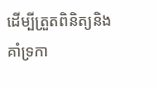ដើម្បីត្រួតពិនិត្យនិងគាំទ្រកា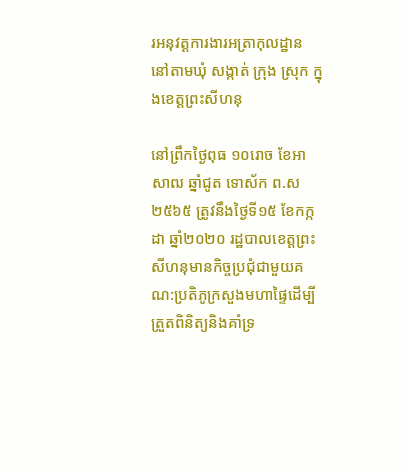រអនុវត្តការងារអត្រាកុលដ្ឋាន នៅតាមឃុំ សង្កាត់ ក្រុង ស្រុក ក្នុងខេត្តព្រះសីហនុ

នៅព្រឹកថ្ងៃពុធ ១០រោច ខែអាសាឍ ឆ្នាំជូត ទោស័ក ព.ស២៥៦៥ ត្រូវនឹងថ្ងៃទី១៥ ខែកក្កដា ឆ្នាំ២០២០ រដ្ឋបាលខេត្តព្រះសីហនុមានកិច្ចប្រជុំជាមួយគណ:ប្រតិភូក្រសួងមហាផ្ទៃដើម្បីត្រួតពិនិត្យនិងគាំទ្រ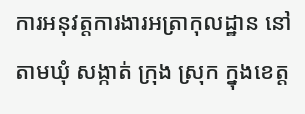ការអនុវត្តការងារអត្រាកុលដ្ឋាន នៅតាមឃុំ សង្កាត់ ក្រុង ស្រុក ក្នុងខេត្ត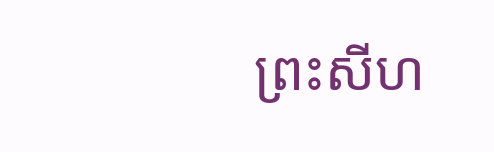ព្រះសីហ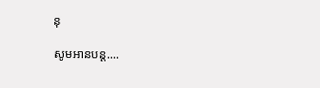នុ

សូមអានបន្ត....